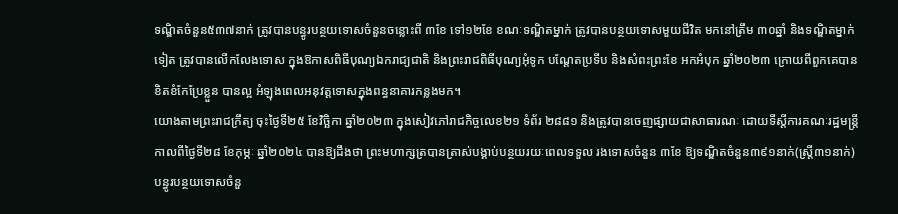ទណ្ឌិតចំនួន៥៣៧នាក់ ត្រូវបានបន្ធូរបន្ថយទោសចំនួនចន្លោះពី ៣ខែ ទៅ១២ខែ ខណៈទណ្ឌិតម្នាក់ ត្រូវបានបន្ថយទោសមួយជីវិត មកនៅត្រឹម ៣០ឆ្នាំ និងទណ្ឌិតម្នាក់ទៀត ត្រូវបានលើកលែងទោស ក្នុងឱកាសពិធីបុណ្យឯករាជ្យជាតិ និងព្រះរាជពិធីបុណ្យអុំទូក បណ្តែតប្រទីប និងសំពះព្រះខែ អកអំបុក ឆ្នាំ២០២៣ ក្រោយពីពួកគេបានខិតខំកែប្រែខ្លួន បានល្អ អំឡុងពេលអនុវត្តទោសក្នុងពន្ធនាគារកន្លងមក។
យោងតាមព្រះរាជក្រឹត្យ ចុះថ្ងៃទី២៥ ខែវិច្ឆិកា ឆ្នាំ២០២៣ ក្នុងសៀវភៅរាជកិច្ចលេខ២១ ទំព័រ ២៨៨១ និងត្រូវបានចេញផ្សាយជាសាធារណៈ ដោយទីស្តីការគណៈរដ្ឋមន្ត្រី កាលពីថ្ងៃទី២៨ ខែកុម្ភៈ ឆ្នាំ២០២៤ បានឱ្យដឹងថា ព្រះមហាក្សត្របានត្រាស់បង្គាប់បន្ថយរយៈពេលទទួល រងទោសចំនួន ៣ខែ ឱ្យទណ្ឌិតចំនួន៣៩១នាក់(ស្រ្តី៣១នាក់) បន្ធូរបន្ថយទោសចំនួ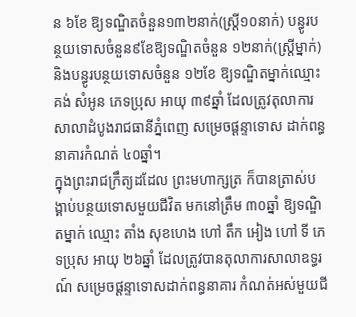ន ៦ខែ ឱ្យទណ្ឌិតចំនួន១៣២នាក់(ស្ត្រី១០នាក់) បន្ធូរបន្ថយទោសចំនួន៩ខែឱ្យទណ្ឌិតចំនួន ១២នាក់(ស្ត្រីម្នាក់) និងបន្ធូរបន្ថយទោសចំនួន ១២ខែ ឱ្យទណ្ឌិតម្នាក់ឈ្មោះ គង់ សំអូន ភេទប្រុស អាយុ ៣៩ឆ្នាំ ដែលត្រូវតុលាការសាលាដំបូងរាជធានីភ្នំពេញ សម្រេចផ្ដន្ទាទោស ដាក់ពន្ធនាគារកំណត់ ៤០ឆ្នាំ។
ក្នុងព្រះរាជក្រឹត្យដដែល ព្រះមហាក្សត្រ ក៏បានត្រាស់បង្គាប់បន្ថយទោសមួយជីវិត មកនៅត្រឹម ៣០ឆ្នាំ ឱ្យទណ្ឌិតម្នាក់ ឈ្មោះ តាំង សុខហេង ហៅ តឹក អៀង ហៅ ទី ភេទប្រុស អាយុ ២៦ឆ្នាំ ដែលត្រូវបានតុលាការសាលាឧទ្ធរណ៍ សម្រេចផ្ដន្ទាទោសដាក់ពន្ធនាគារ កំណត់អស់មួយជី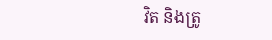វិត និងត្រូ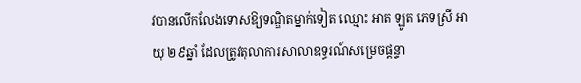វបានលើកលែងទោសឱ្យទណ្ឌិតម្នាក់ទៀត ឈ្មោះ អាត ឡូត ភេទស្រី អាយុ ២៩ឆ្នាំ ដែលត្រូវតុលាការសាលាឧទ្ធរណ៍សម្រេចផ្ដន្ទា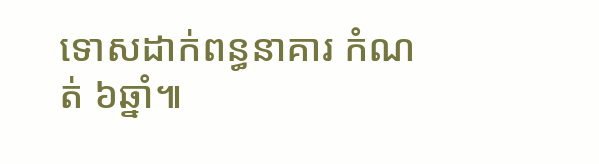ទោសដាក់ពន្ធនាគារ កំណត់ ៦ឆ្នាំ៕